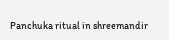Panchuka ritual in shreemandir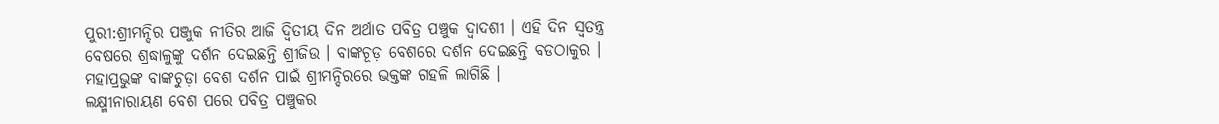ପୁରୀ:ଶ୍ରୀମନ୍ଦିର ପଞ୍ଜୁକ ନୀତିର ଆଜି ଦ୍ବିତୀୟ ଦିନ ଅର୍ଥାତ ପବିତ୍ର ପଞ୍ଚୁକ ଦ୍ବାଦଶୀ । ଏହି ଦିନ ସ୍ବତନ୍ତ୍ର ବେଷରେ ଶ୍ରଦ୍ଧାଳୁଙ୍କୁ ଦର୍ଶନ ଦେଇଛନ୍ତି ଶ୍ରୀଜିଉ । ବାଙ୍କଚୂଡ଼ ବେଶରେ ଦର୍ଶନ ଦେଇଛନ୍ତି ବଡଠାକୁର । ମହାପ୍ରଭୁଙ୍କ ବାଙ୍କଚୁଡ଼ା ବେଶ ଦର୍ଶନ ପାଇଁ ଶ୍ରୀମନ୍ଦିରରେ ଭକ୍ତଙ୍କ ଗହଳି ଲାଗିଛି ।
ଲକ୍ଷ୍ମୀନାରାୟଣ ବେଶ ପରେ ପବିତ୍ର ପଞ୍ଚୁକର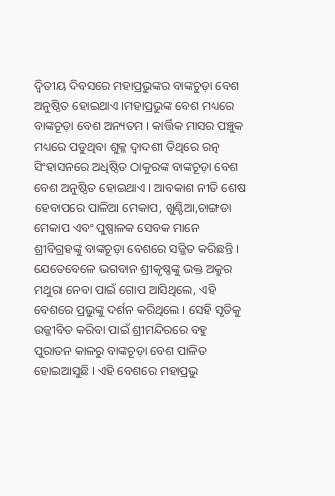ଦ୍ୱିତୀୟ ଦିବସରେ ମହାପ୍ରଭୁଙ୍କର ବାଙ୍କଚୁଡ଼ା ବେଶ ଅନୁଷ୍ଠିତ ହୋଇଥାଏ ।ମହାପ୍ରଭୁଙ୍କ ବେଶ ମଧ୍ୟରେ ବାଙ୍କଚୂଡ଼ା ବେଶ ଅନ୍ୟତମ । କାର୍ତ୍ତିକ ମାସର ପଞ୍ଚୁକ ମଧ୍ୟରେ ପଡୁଥିବା ଶୁକ୍ଳ ଦ୍ୱାଦଶୀ ତିଥିରେ ରତ୍ନ ସିଂହାସନରେ ଅଧିଷ୍ଠିତ ଠାକୁରଙ୍କ ବାଙ୍କଚୂଡ଼ା ବେଶ ବେଶ ଅନୁଷ୍ଠିତ ହୋଇଥାଏ । ଆବକାଶ ନୀତି ଶେଷ ହେବାପରେ ପାଳିଆ ମେକାପ, ଖୁଣ୍ଟିଆ,ଚାଙ୍ଗଡା ମେକାପ ଏବଂ ପୁଷ୍ପାଳକ ସେବକ ମାନେ ଶ୍ରୀବିଗ୍ରହଙ୍କୁ ବାଙ୍କଚୂଡ଼ା ବେଶରେ ସଜ୍ଜିତ କରିଛନ୍ତି ।
ଯେତେବେଳେ ଭଗବାନ ଶ୍ରୀକୃଷ୍ଣଙ୍କୁ ଭକ୍ତ ଅକ୍ରୁର ମଥୁରା ନେବା ପାଇଁ ଗୋପ ଆସିଥିଲେ, ଏହି ବେଶରେ ପ୍ରଭୁଙ୍କୁ ଦର୍ଶନ କରିଥିଲେ । ସେହି ସୃତିକୁ ଉଜ୍ଜୀବିତ କରିବା ପାଇଁ ଶ୍ରୀମନ୍ଦିରରେ ବହୁ ପୁରାତନ କାଳରୁ ବାଙ୍କଚୂଡ଼ା ବେଶ ପାଳିତ ହୋଇଆସୁଛି । ଏହି ବେଶରେ ମହାପ୍ରଭୁ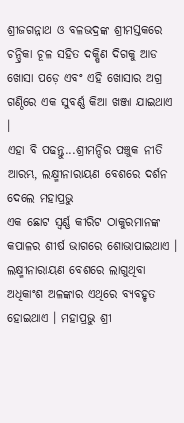ଶ୍ରୀଜଗନ୍ନାଥ ଓ ବଳଭଦ୍ରଙ୍କ ଶ୍ରୀମସ୍ତକରେ ଚନ୍ଦ୍ରିକା ଚୂଳ ସହିତ ଦକ୍ଷିଣ ଦିଗକୁ ଆଡ ଖୋସା ପଡ଼େ ଏବଂ ଏହି ଖୋସାର ଅଗ୍ର ଗଣ୍ଠିରେ ଏକ ସୁବର୍ଣ୍ଣ କିଆ ଖଞ୍ଜା ଯାଇଥାଏ ।
ଏହା ବି ପଢନ୍ତୁ...ଶ୍ରୀମନ୍ଦିର ପଞ୍ଚୁକ ନୀତି ଆରମ୍ଭ, ଲକ୍ଷ୍ମୀନାରାୟଣ ବେଶରେ ଦର୍ଶନ ଦେଲେ ମହାପ୍ରଭୁ
ଏକ ଛୋଟ ସ୍ୱର୍ଣ୍ଣ କୀରିଟ ଠାକୁରମାନଙ୍କ କପାଳର ଶୀର୍ଷ ଭାଗରେ ଶୋଭାପାଇଥାଏ । ଲକ୍ଷ୍ମୀନାରାୟଣ ବେଶରେ ଲାଗୁଥିବା ଅଧିକାଂଶ ଅଳଙ୍କାର ଏଥିରେ ବ୍ୟବହୃତ ହୋଇଥାଏ । ମହାପ୍ରଭୁ ଶ୍ରୀ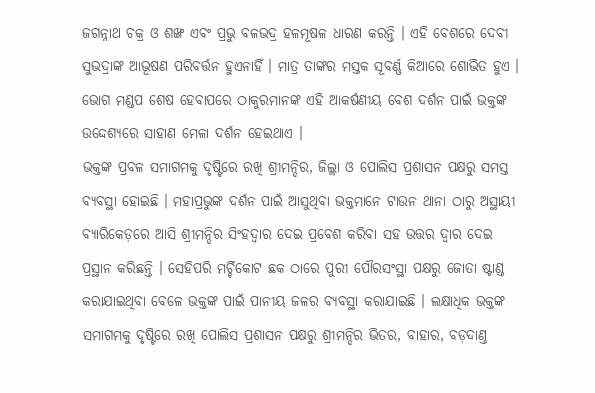ଜଗନ୍ନାଥ ଚକ୍ର ଓ ଶଙ୍ଖ ଏବଂ ପ୍ରଭୁ ବଳଭଦ୍ର ହଳମୂଷଳ ଧାରଣ କରନ୍ତି । ଏହି ବେଶରେ ଦେବୀ ସୁଭଦ୍ରାଙ୍କ ଆଭୂଷଣ ପରିବର୍ତ୍ତନ ହୁଏନାହିଁ । ମାତ୍ର ତାଙ୍କର ମସ୍ତକ ସୂବର୍ଣ୍ଣ କିଆରେ ଶୋଭିତ ହୁଏ । ଭୋଗ ମଣ୍ଡପ ଶେଷ ହେବାପରେ ଠାକୁରମାନଙ୍କ ଏହି ଆକର୍ଷଣୀୟ ବେଶ ଦର୍ଶନ ପାଇଁ ଭକ୍ତଙ୍କ ଉଦ୍ଦେଶ୍ୟରେ ସାହାଣ ମେଳା ଦର୍ଶନ ହେଇଥାଏ ।
ଭକ୍ତଙ୍କ ପ୍ରବଳ ସମାଗମକୁ ଦୃଷ୍ଟିରେ ରଖି ଶ୍ରୀମନ୍ଦିର, ଜିଲ୍ଲା ଓ ପୋଲିସ ପ୍ରଶାସନ ପକ୍ଷରୁ ସମସ୍ତ ବ୍ୟବସ୍ଥା ହୋଇଛି । ମହାପ୍ରଭୁଙ୍କ ଦର୍ଶନ ପାଇଁ ଆସୁଥିବା ଭକ୍ତମାନେ ଟାଉନ ଥାନା ଠାରୁ ଅସ୍ଥାୟୀ ବ୍ୟାରିକେଡ଼ରେ ଆସି ଶ୍ରୀମନ୍ଦିର ସିଂହଦ୍ଵାର ଦେଇ ପ୍ରବେଶ କରିବା ସହ ଉତ୍ତର ଦ୍ବାର ଦେଇ ପ୍ରସ୍ଥାନ କରିଛନ୍ତି । ସେହିପରି ମର୍ଚ୍ଚିକୋଟ ଛକ ଠାରେ ପୁରୀ ପୌରସଂସ୍ଥା ପକ୍ଷରୁ ଜୋତା ଷ୍ଟାଣ୍ଡ କରାଯାଇଥିବା ବେଳେ ଭକ୍ତଙ୍କ ପାଇଁ ପାନୀୟ ଜଳର ବ୍ୟବସ୍ଥା କରାଯାଇଛି । ଲକ୍ଷାଧିକ ଭକ୍ତଙ୍କ ସମାଗମକୁ ଦୃଷ୍ଟିରେ ରଖି ପୋଲିସ ପ୍ରଶାସନ ପକ୍ଷରୁ ଶ୍ରୀମନ୍ଦିର ଭିତର, ବାହାର, ବଡ଼ଦାଣ୍ତ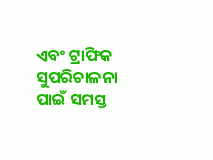ଏବଂ ଟ୍ରାଫିକ ସୁପରିଚାଳନା ପାଇଁ ସମସ୍ତ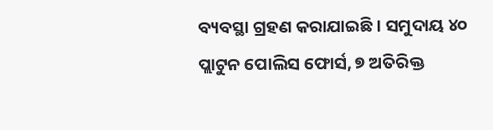ବ୍ୟବସ୍ଥା ଗ୍ରହଣ କରାଯାଇଛି । ସମୁଦାୟ ୪୦ ପ୍ଲାଟୁନ ପୋଲିସ ଫୋର୍ସ, ୭ ଅତିରିକ୍ତ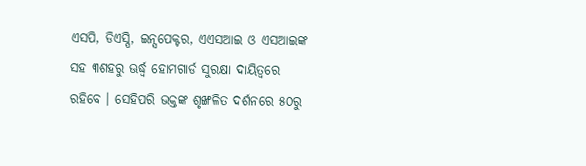ଏସପି, ଡିଏସ୍ପି, ଇନ୍ସପେକ୍ଟର, ଏଏସଆଇ ଓ ଏସଆଇଙ୍କ ସହ ୩ଶହରୁ ଊର୍ଦ୍ଧ୍ୱ ହୋମଗାର୍ଡ ସୁରକ୍ଷା ଦାୟିତ୍ବରେ ରହିବେ । ସେହିପରି ଭକ୍ତଙ୍କ ଶୃଙ୍ଖଳିତ ଦର୍ଶନରେ ୫୦ରୁ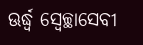ଊର୍ଦ୍ଧ୍ୱ ସ୍ବେଚ୍ଛାସେବୀ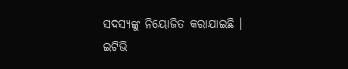ସଦସ୍ୟଙ୍କୁ ନିୟୋଜିତ କରାଯାଇଛି ।
ଇଟିଭି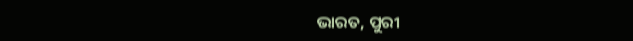ଭାରତ, ପୁରୀ